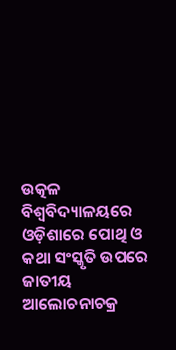ଉତ୍କଳ ବିଶ୍ୱବିଦ୍ୟାଳୟରେ ଓଡ଼ିଶାରେ ପୋଥି ଓ କଥା ସଂସ୍କୃତି ଉପରେ ଜାତୀୟ ଆଲୋଚନାଚକ୍ର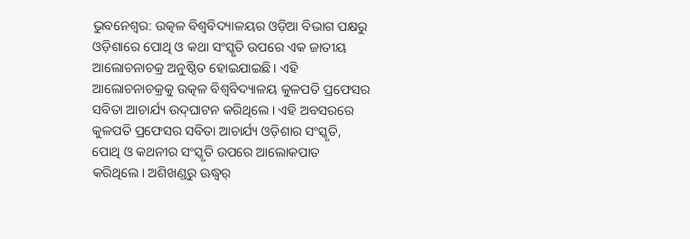ଭୁବନେଶ୍ୱର: ଉତ୍କଳ ବିଶ୍ୱବିଦ୍ୟାଳୟର ଓଡ଼ିଆ ବିଭାଗ ପକ୍ଷରୁ ଓଡ଼ିଶାରେ ପୋଥି ଓ କଥା ସଂସ୍କୃତି ଉପରେ ଏକ ଜାତୀୟ ଆଲୋଚନାଚକ୍ର ଅନୁଷ୍ଠିତ ହୋଇଯାଇଛି। ଏହି ଆଲୋଚନାଚକ୍ରକୁ ଉତ୍କଳ ବିଶ୍ୱବିଦ୍ୟାଳୟ କୁଳପତି ପ୍ରଫେସର ସବିତା ଆଚାର୍ଯ୍ୟ ଉଦ୍‍ଘାଟନ କରିଥିଲେ। ଏହି ଅବସରରେ କୁଳପତି ପ୍ରଫେସର ସବିତା ଆଚାର୍ଯ୍ୟ ଓଡ଼ିଶାର ସଂସ୍କୃତି, ପୋଥି ଓ କଥନୀର ସଂସ୍କୃତି ଉପରେ ଆଲୋକପାତ କରିଥିଲେ। ଅଶିଖଣ୍ଡରୁ ଊଦ୍ଧ୍ୱର୍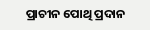ପ୍ରାଚୀନ ପୋଥି ପ୍ରଦାନ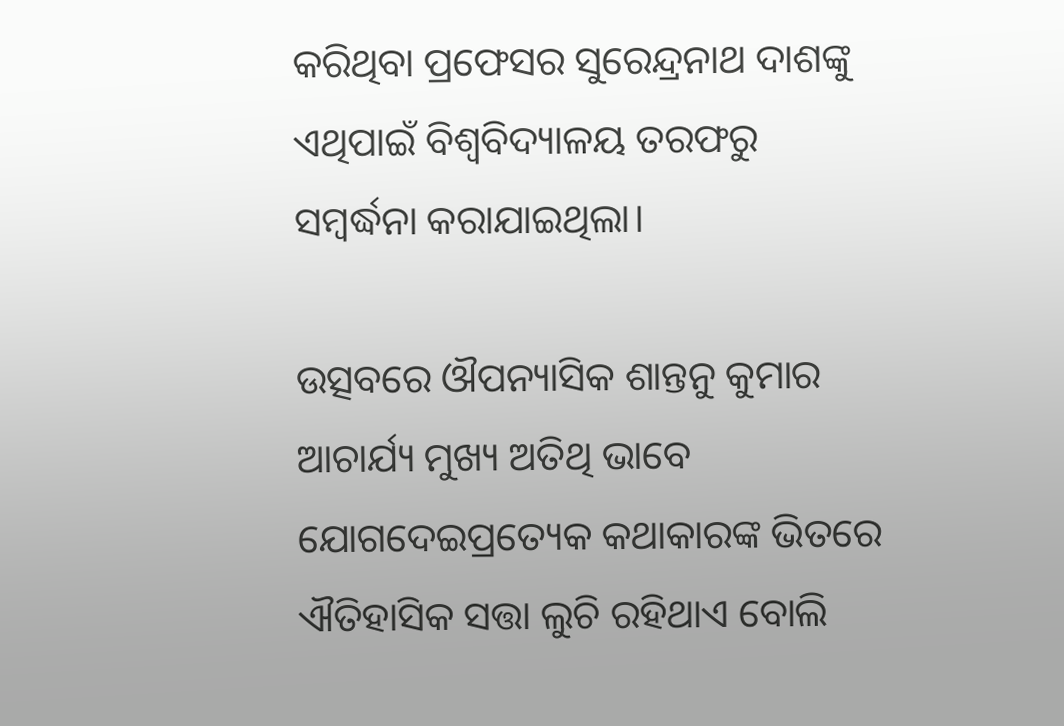କରିଥିବା ପ୍ରଫେସର ସୁରେନ୍ଦ୍ରନାଥ ଦାଶଙ୍କୁ ଏଥିପାଇଁ ବିଶ୍ୱବିଦ୍ୟାଳୟ ତରଫରୁ ସମ୍ବର୍ଦ୍ଧନା କରାଯାଇଥିଲା।

ଉତ୍ସବରେ ଔପନ୍ୟାସିକ ଶାନ୍ତନୁ କୁମାର ଆଚାର୍ଯ୍ୟ ମୁଖ୍ୟ ଅତିଥି ଭାବେ ଯୋଗଦେଇପ୍ରତ୍ୟେକ କଥାକାରଙ୍କ ଭିତରେ ଐତିହାସିକ ସତ୍ତା ଲୁଚି ରହିଥାଏ ବୋଲି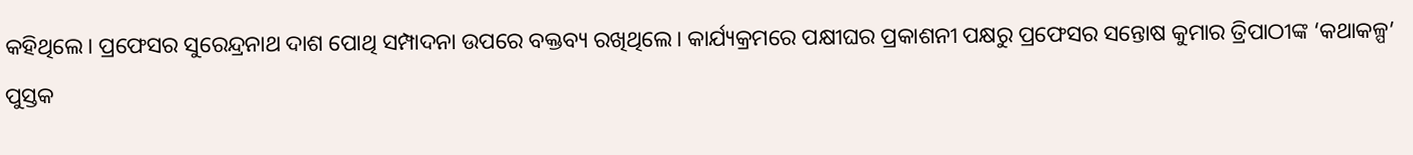କହିଥିଲେ। ପ୍ରଫେସର ସୁରେନ୍ଦ୍ରନାଥ ଦାଶ ପୋଥି ସମ୍ପାଦନା ଉପରେ ବକ୍ତବ୍ୟ ରଖିଥିଲେ। କାର୍ଯ୍ୟକ୍ରମରେ ପକ୍ଷୀଘର ପ୍ରକାଶନୀ ପକ୍ଷରୁ ପ୍ରଫେସର ସନ୍ତୋଷ କୁମାର ତ୍ରିପାଠୀଙ୍କ ‘କଥାକଳ୍ପ’ ପୁସ୍ତକ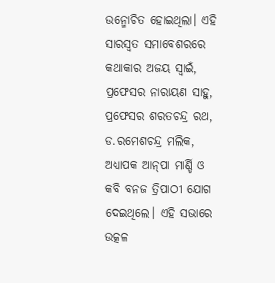ଉନ୍ମୋଚିତ ହୋଇଥିଲା। ଏହି ସାରସ୍ୱତ ସମାବେଶରରେ କଥାକାର ଅଜୟ ସ୍ୱାଇଁ, ପ୍ରଫେସର ନାରାୟଣ ସାହୁ, ପ୍ରଫେସର ଶରତଚନ୍ଦ୍ର ରଥ, ଡ.ରମେଶଚନ୍ଦ୍ର ମଲିକ, ଅଧ୍ୟାପକ ଆନ୍‍ପା ମାର୍ଣ୍ଡି ଓ କବି ବନଜ ତ୍ରିପାଠୀ ଯୋଗ ଦେଇଥିଲେ। ଏହି ସଭାରେ ଉତ୍କଳ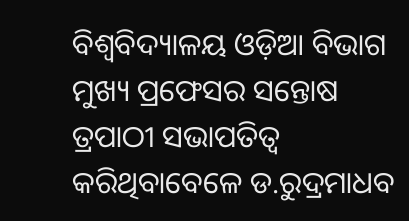ବିଶ୍ୱବିଦ୍ୟାଳୟ ଓଡ଼ିଆ ବିଭାଗ ମୁଖ୍ୟ ପ୍ରଫେସର ସନ୍ତୋଷ ତ୍ରପାଠୀ ସଭାପତିତ୍ୱ କରିଥିବାବେଳେ ଡ.ରୁଦ୍ରମାଧବ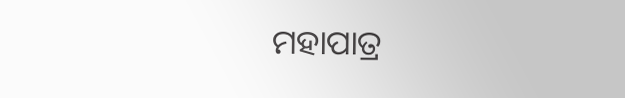ମହାପାତ୍ର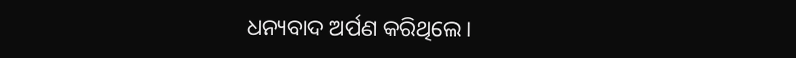ଧନ୍ୟବାଦ ଅର୍ପଣ କରିଥିଲେ।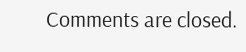Comments are closed.